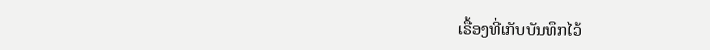ເຣື້ອງທີ່ເກັບບັນທຶກໄວ້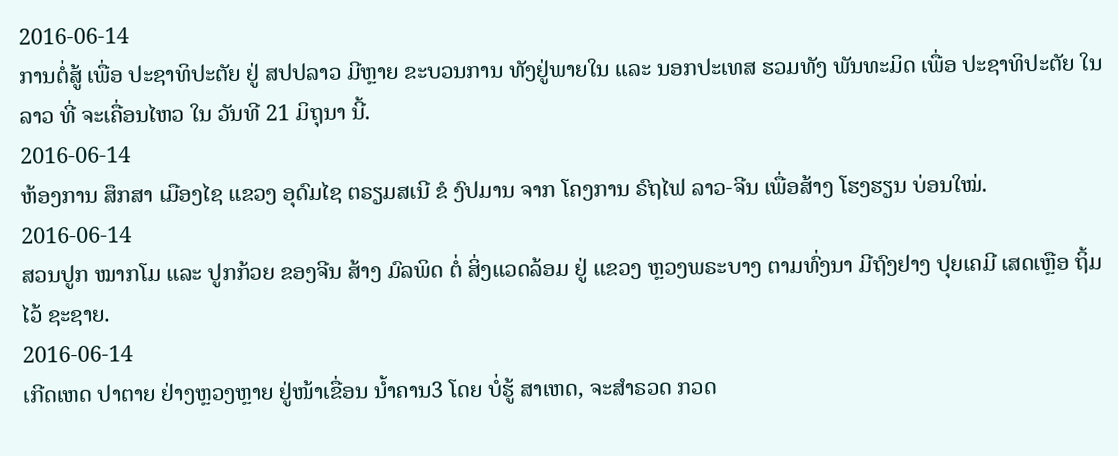2016-06-14
ການຕໍ່ສູ້ ເພື່ອ ປະຊາທິປະຕັຍ ຢູ່ ສປປລາວ ມີຫຼາຍ ຂະບວນການ ທັງຢູ່ພາຍໃນ ແລະ ນອກປະເທສ ຮວມທັງ ພັນທະມິດ ເພື່ອ ປະຊາທິປະຕັຍ ໃນລາວ ທີ່ ຈະເຄື່ອນໄຫວ ໃນ ວັນທີ 21 ມິຖຸນາ ນີ້.
2016-06-14
ຫ້ອງການ ສຶກສາ ເມືອງໄຊ ແຂວງ ອຸດົມໄຊ ຕຣຽມສເນີ ຂໍ ງົປມານ ຈາກ ໂຄງການ ຣົຖໄຟ ລາວ-ຈີນ ເພື່ອສ້າງ ໂຮງຮຽນ ບ່ອນໃໝ່.
2016-06-14
ສວນປູກ ໝາກໂມ ແລະ ປູກກ້ວຍ ຂອງຈີນ ສ້າງ ມົລພິດ ຕໍ່ ສິ່ງແວດລ້ອມ ຢູ່ ແຂວງ ຫຼວງພຣະບາງ ຕາມທົ່ງນາ ມີຖົງຢາງ ປຸຍເຄມີ ເສດເຫຼືອ ຖິ້ມໄວ້ ຊະຊາຍ.
2016-06-14
ເກີດເຫດ ປາຕາຍ ຢ່າງຫຼວງຫຼາຍ ຢູ່ໜ້າເຂື່ອນ ນໍ້າຄານ3 ໂດຍ ບໍ່ຮູ້ ສາເຫດ, ຈະສໍາຣວດ ກວດ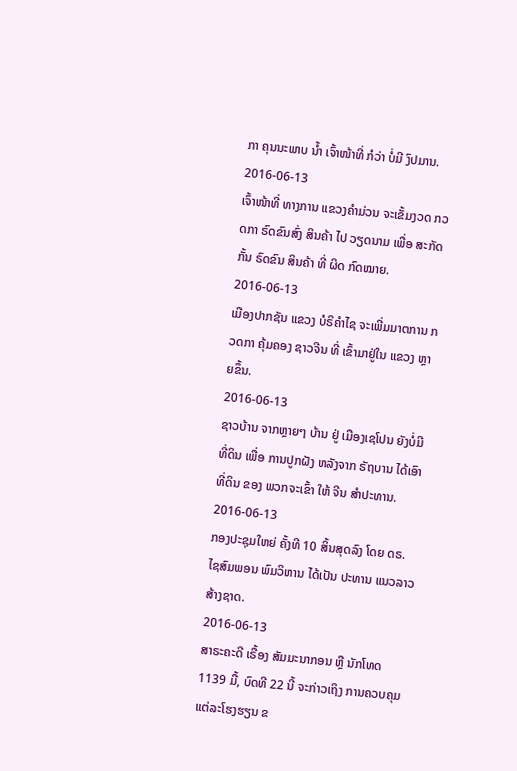ກາ ຄຸນນະພາບ ນໍ້າ ເຈົ້າໜ້າທີ່ ກໍວ່າ ບໍ່ມີ ງົປມານ.
2016-06-13
ເຈົ້າໜ້າທີ່ ທາງການ ແຂວງຄຳມ່ວນ ຈະເຂັ້ມງວດ ກວດກາ ຣົດຂົນສົ່ງ ສິນຄ້າ ໄປ ວຽດນາມ ເພື່ອ ສະກັດກັ້ນ ຣົດຂົນ ສິນຄ້າ ທີ່ ຜິດ ກົດໝາຍ.
2016-06-13
ເມືອງປາກຊັນ ແຂວງ ບໍຣິຄໍາໄຊ ຈະເພີ່ມມາຕການ ກວດກາ ຄຸ້ມຄອງ ຊາວຈີນ ທີ່ ເຂົ້າມາຢູ່ໃນ ແຂວງ ຫຼາຍຂຶ້ນ.
2016-06-13
ຊາວບ້ານ ຈາກຫຼາຍໆ ບ້ານ ຢູ່ ເມືອງເຊໂປນ ຍັງບໍ່ມີ ທີ່ດິນ ເພື່ອ ການປູກຝັງ ຫລັງຈາກ ຣັຖບານ ໄດ້ເອົາທີ່ດິນ ຂອງ ພວກຈະເຂົ້າ ໃຫ້ ຈີນ ສຳປະທານ.
2016-06-13
ກອງປະຊຸມໃຫຍ່ ຄັ້ງທີ 10 ສິ້ນສຸດລົງ ໂດຍ ດຣ. ໄຊສົມພອນ ພົມວິຫານ ໄດ້ເປັນ ປະທານ ແນວລາວ ສ້າງຊາດ.
2016-06-13
ສາຣະຄະດີ ເຣື້ອງ ສັມມະນາກອນ ຫຼື ນັກໂທດ 1139 ມື້, ບົດທີ 22 ນີ້ ຈະກ່າວເຖິງ ການຄວບຄຸມ ແຕ່ລະໂຮງຮຽນ ຂ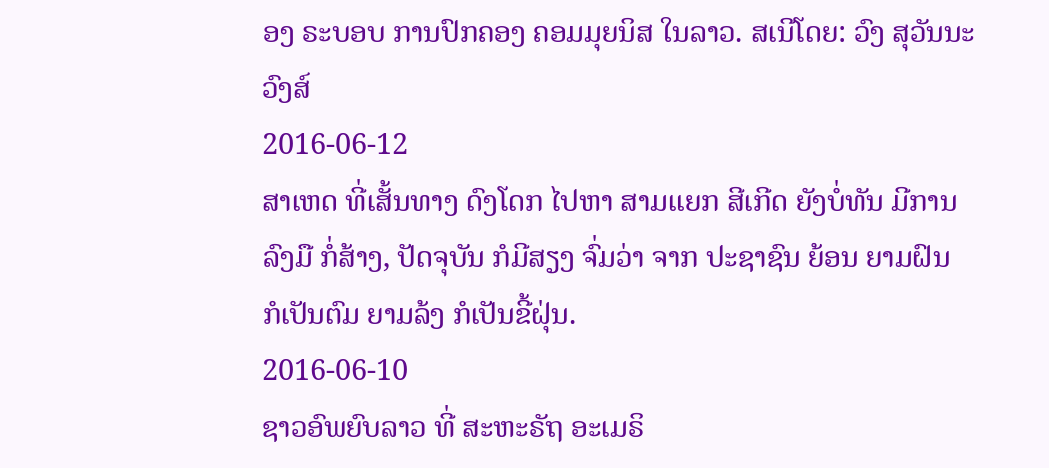ອງ ຣະບອບ ການປົກຄອງ ຄອມມຸຍນິສ ໃນລາວ. ສເນີໂດຍ: ວົງ ສຸວັນນະວົງສ໌
2016-06-12
ສາເຫດ ທີ່ເສັ້ນທາງ ດົງໂດກ ໄປຫາ ສາມແຍກ ສີເກີດ ຍັງບໍ່ທັນ ມີການລົງມື ກໍ່ສ້າງ, ປັດຈຸບັນ ກໍມີສຽງ ຈົ່ມວ່າ ຈາກ ປະຊາຊົນ ຍ້ອນ ຍາມຝົນ ກໍເປັນຕົມ ຍາມລ້ງ ກໍເປັນຂີ້ຝຸ່ນ.
2016-06-10
ຊາວອົພຍົບລາວ ທີ່ ສະຫະຣັຖ ອະເມຣິ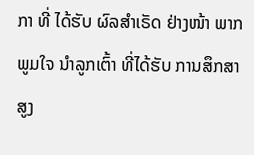ກາ ທີ່ ໄດ້ຮັບ ຜົລສໍາເຣັດ ຢ່າງໜ້າ ພາກພູມໃຈ ນໍາລູກເຕົ້າ ທີ່ໄດ້ຮັບ ການສຶກສາ ສູງ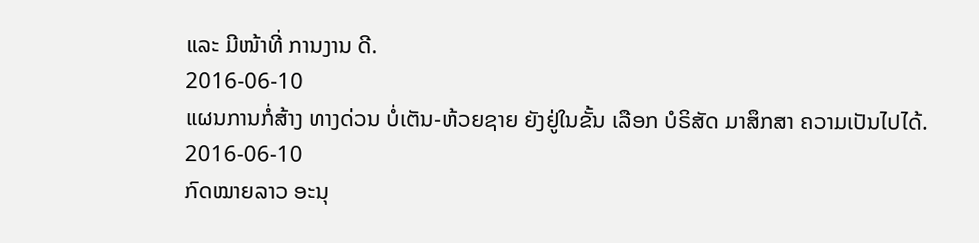ແລະ ມີໜ້າທີ່ ການງານ ດີ.
2016-06-10
ແຜນການກໍ່ສ້າງ ທາງດ່ວນ ບໍ່ເຕັນ-ຫ້ວຍຊາຍ ຍັງຢູ່ໃນຂັ້ນ ເລືອກ ບໍຣິສັດ ມາສຶກສາ ຄວາມເປັນໄປໄດ້.
2016-06-10
ກົດໝາຍລາວ ອະນຸ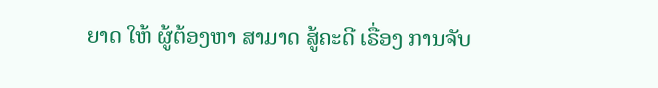ຍາດ ໃຫ້ ຜູ້ຕ້ອງຫາ ສາມາດ ສູ້ຄະດີ ເຣື່ອງ ການຈັບ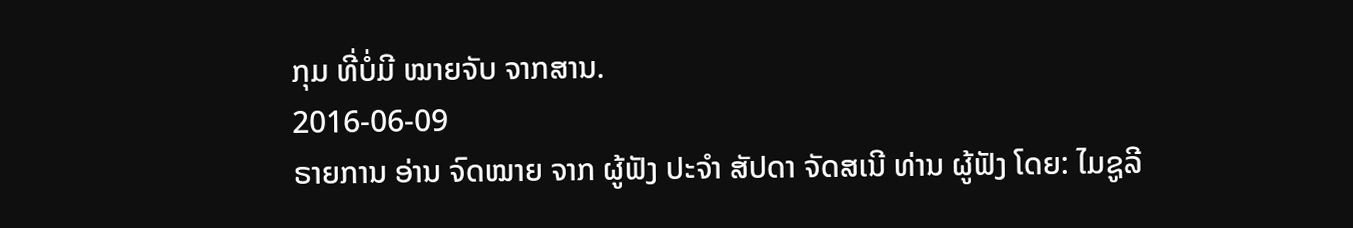ກຸມ ທີ່ບໍ່ມີ ໝາຍຈັບ ຈາກສານ.
2016-06-09
ຣາຍການ ອ່ານ ຈົດໝາຍ ຈາກ ຜູ້ຟັງ ປະຈຳ ສັປດາ ຈັດສເນີ ທ່ານ ຜູ້ຟັງ ໂດຍ: ໄມຊູລີ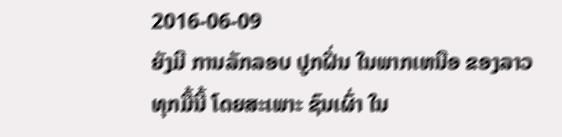2016-06-09
ຍັງມີ ການລັກລອບ ປູກຝີ່ນ ໃນພາກເຫນືອ ຂອງລາວ ທຸກມື້ນີ້ ໂດຍສະເພາະ ຊົນເຜົ່າ ໃນ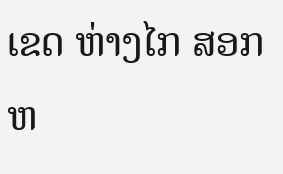ເຂດ ຫ່າງໄກ ສອກຫ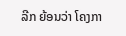ລີກ ຍ້ອນວ່າ ໂຄງກາ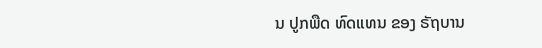ນ ປູກພືດ ທົດແທນ ຂອງ ຣັຖບານ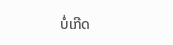ບໍ່ເກີດ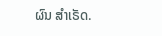ຜົນ ສໍາເຣັດ.